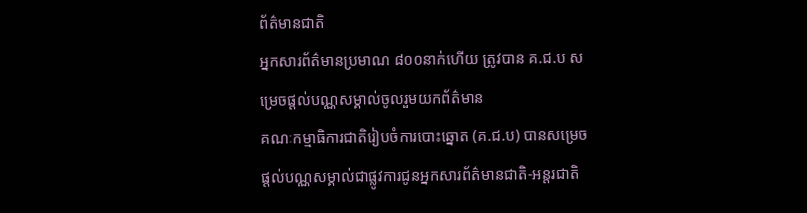ព័ត៌មានជាតិ
អ្នកសារព័ត៌មានប្រមាណ ៨០០នាក់ហើយ ត្រូវបាន គ.ជ.ប សម្រេចផ្ដល់បណ្ណសម្គាល់ចូលរួមយកព័ត៌មាន
គណៈកម្មាធិការជាតិរៀបចំការបោះឆ្នោត (គ.ជ.ប) បានសម្រេចផ្ដល់បណ្ណសម្គាល់ជាផ្លូវការជូនអ្នកសារព័ត៌មានជាតិ-អន្តរជាតិ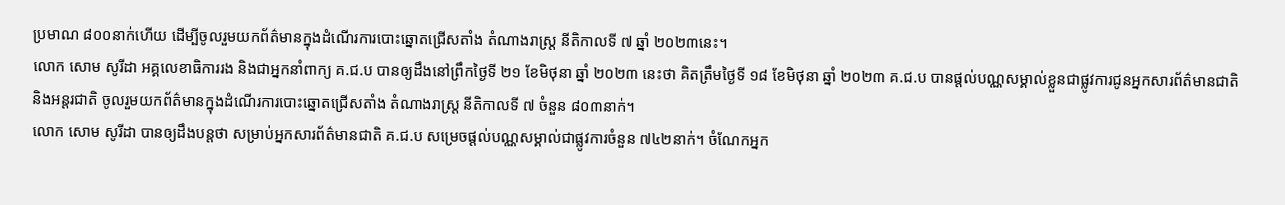ប្រមាណ ៨០០នាក់ហើយ ដើម្បីចូលរួមយកព័ត៌មានក្នុងដំណើរការបោះឆ្នោតជ្រើសតាំង តំណាងរាស្រ្ដ នីតិកាលទី ៧ ឆ្នាំ ២០២៣នេះ។
លោក សោម សូរីដា អគ្គលេខាធិការរង និងជាអ្នកនាំពាក្យ គ.ជ.ប បានឲ្យដឹងនៅព្រឹកថ្ងៃទី ២១ ខែមិថុនា ឆ្នាំ ២០២៣ នេះថា គិតត្រឹមថ្ងៃទី ១៨ ខែមិថុនា ឆ្នាំ ២០២៣ គ.ជ.ប បានផ្ដល់បណ្ណសម្គាល់ខ្លួនជាផ្លូវការជូនអ្នកសារព័ត៌មានជាតិ និងអន្តរជាតិ ចូលរួមយកព័ត៌មានក្នុងដំណើរការបោះឆ្នោតជ្រើសតាំង តំណាងរាស្រ្ដ នីតិកាលទី ៧ ចំនួន ៨០៣នាក់។
លោក សោម សូរីដា បានឲ្យដឹងបន្តថា សម្រាប់អ្នកសារព័ត៌មានជាតិ គ.ជ.ប សម្រេចផ្ដល់បណ្ណសម្គាល់ជាផ្លូវការចំនួន ៧៤២នាក់។ ចំណែកអ្នក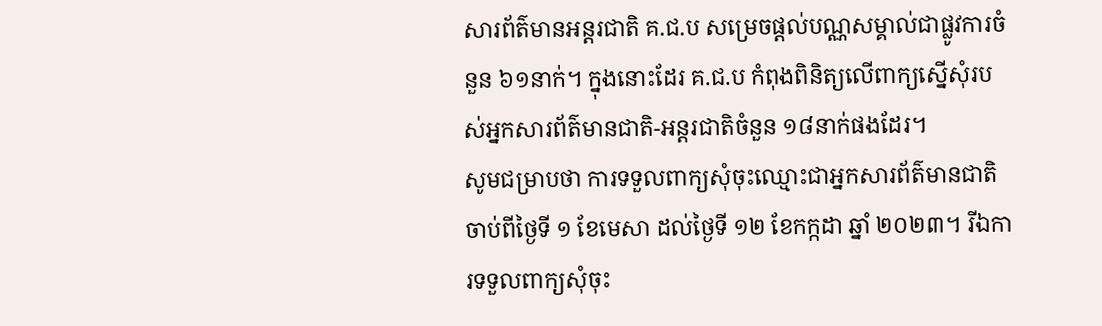សារព័ត៌មានអន្តរជាតិ គ.ជ.ប សម្រេចផ្ដល់បណ្ណសម្គាល់ជាផ្លូវការចំនួន ៦១នាក់។ ក្នុងនោះដែរ គ.ជ.ប កំពុងពិនិត្យលើពាក្យស្នើសុំរបស់អ្នកសារព័ត៌មានជាតិ-អន្តរជាតិចំនួន ១៨នាក់ផងដែរ។
សូមជម្រាបថា ការទទួលពាក្យសុំចុះឈ្មោះជាអ្នកសារព័ត៌មានជាតិ ចាប់ពីថ្ងៃទី ១ ខែមេសា ដល់ថ្ងៃទី ១២ ខែកក្កដា ឆ្នាំ ២០២៣។ រីឯការទទួលពាក្យសុំចុះ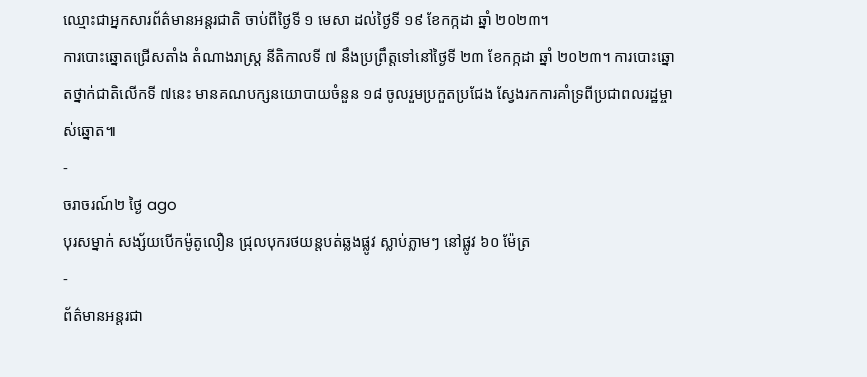ឈ្មោះជាអ្នកសារព័ត៌មានអន្តរជាតិ ចាប់ពីថ្ងៃទី ១ មេសា ដល់ថ្ងៃទី ១៩ ខែកក្កដា ឆ្នាំ ២០២៣។
ការបោះឆ្នោតជ្រើសតាំង តំណាងរាស្រ្ដ នីតិកាលទី ៧ នឹងប្រព្រឹត្តទៅនៅថ្ងៃទី ២៣ ខែកក្កដា ឆ្នាំ ២០២៣។ ការបោះឆ្នោតថ្នាក់ជាតិលើកទី ៧នេះ មានគណបក្សនយោបាយចំនួន ១៨ ចូលរួមប្រកួតប្រជែង ស្វែងរកការគាំទ្រពីប្រជាពលរដ្ឋម្ចាស់ឆ្នោត៕
-
ចរាចរណ៍២ ថ្ងៃ ago
បុរសម្នាក់ សង្ស័យបើកម៉ូតូលឿន ជ្រុលបុករថយន្តបត់ឆ្លងផ្លូវ ស្លាប់ភ្លាមៗ នៅផ្លូវ ៦០ ម៉ែត្រ
-
ព័ត៌មានអន្ដរជា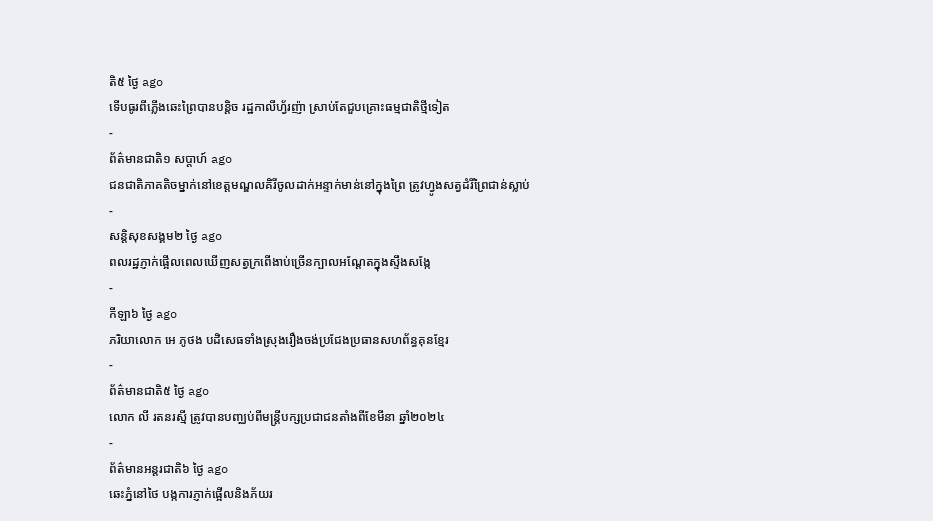តិ៥ ថ្ងៃ ago
ទើបធូរពីភ្លើងឆេះព្រៃបានបន្តិច រដ្ឋកាលីហ្វ័រញ៉ា ស្រាប់តែជួបគ្រោះធម្មជាតិថ្មីទៀត
-
ព័ត៌មានជាតិ១ សប្តាហ៍ ago
ជនជាតិភាគតិចម្នាក់នៅខេត្តមណ្ឌលគិរីចូលដាក់អន្ទាក់មាន់នៅក្នុងព្រៃ ត្រូវហ្វូងសត្វដំរីព្រៃជាន់ស្លាប់
-
សន្តិសុខសង្គម២ ថ្ងៃ ago
ពលរដ្ឋភ្ញាក់ផ្អើលពេលឃើញសត្វក្រពើងាប់ច្រើនក្បាលអណ្ដែតក្នុងស្ទឹងសង្កែ
-
កីឡា៦ ថ្ងៃ ago
ភរិយាលោក អេ ភូថង បដិសេធទាំងស្រុងរឿងចង់ប្រជែងប្រធានសហព័ន្ធគុនខ្មែរ
-
ព័ត៌មានជាតិ៥ ថ្ងៃ ago
លោក លី រតនរស្មី ត្រូវបានបញ្ឈប់ពីមន្ត្រីបក្សប្រជាជនតាំងពីខែមីនា ឆ្នាំ២០២៤
-
ព័ត៌មានអន្ដរជាតិ៦ ថ្ងៃ ago
ឆេះភ្នំនៅថៃ បង្កការភ្ញាក់ផ្អើលនិងភ័យរ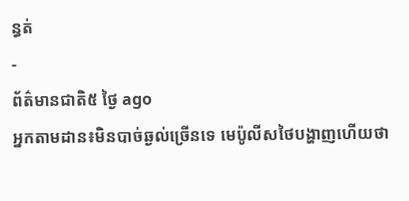ន្ធត់
-
ព័ត៌មានជាតិ៥ ថ្ងៃ ago
អ្នកតាមដាន៖មិនបាច់ឆ្ងល់ច្រើនទេ មេប៉ូលីសថៃបង្ហាញហើយថា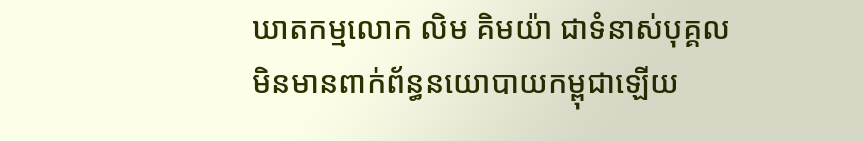ឃាតកម្មលោក លិម គិមយ៉ា ជាទំនាស់បុគ្គល មិនមានពាក់ព័ន្ធនយោបាយកម្ពុជាឡើយ